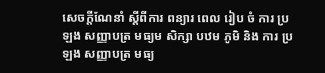សេចក្ដីណែនាំ ស្ដីពីការ ពន្យារ ពេល រៀប ចំ ការ ប្រឡង សញ្ញាបត្រ មធ្យម សិក្សា បឋម ភូមិ និង ការ ប្រឡង សញ្ញាបត្រ មធ្យ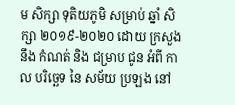ម សិក្សា ទុតិយភូមិ សម្រាប់ ឆ្នាំ សិក្សា ២០១៩-២០២០ ដោយ ក្រសួង នឹង កំណត់ និង ជម្រាប ជូន អំពី កាល បរិច្ឆេទ នៃ សម័យ ប្រឡង នៅ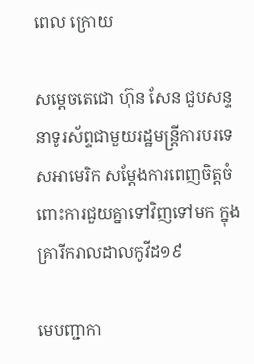ពេល ក្រោយ

សម្តេចតេជោ ហ៊ុន សែន ជួបសន្ទនាទូរស័ព្ទជាមួយរដ្ឋមន្រ្តីការបរទេសអាមេរិក សម្តែងការពេញចិត្តចំពោះការជួយគ្នាទៅវិញទៅមក ក្នុងគ្រារីករាលដាលកូវីដ១៩

មេបញ្ជាកា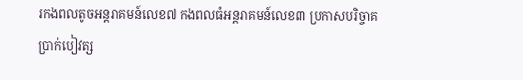រកងពលតូចអន្ដរាគមន៍លេខ៧ កងពលធំអន្ដរាគមន៍លេខ៣ ប្រកាសបរិច្ចាគប្រាក់បៀវត្ស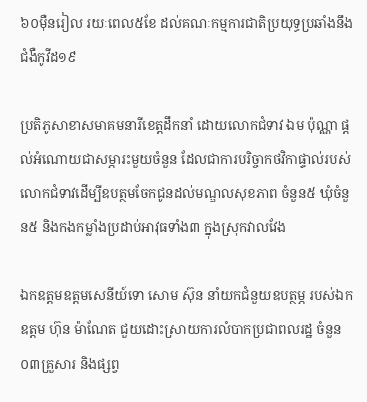៦០ម៉ឺនរៀល រយៈពេល៥ខែ ដល់គណៈកម្មការជាតិប្រយុទ្ធប្រឆាំងនឹងជំងឺកូវីដ១៩

ប្រតិភូសាខាសមាគមនារីខេត្តដឹកនាំ ដោយលោកជំទាវ ឯម ប៉ុណ្ណា ផ្តល់អំណោយជាសម្ភារះមួយចំនួន ដែលជាការបរិច្ចាកថវិកាផ្ទាល់របស់លោកជំទាវដើម្បីឧបត្ថមចែកជូនដល់មណ្ឌលសុខភាព ចំនួន៥ ឃុំចំនួន៥ និងកងកម្លាំងប្រដាប់អាវុធទាំង៣ ក្នុងស្រុកវាលវែង

ឯកឧត្តមឧត្តមសេនីយ៍ទោ សោម ស៊ុន នាំយកជំនួយឧបត្ថម្ភ របស់ឯកឧត្តម ហ៊ុន ម៉ាណែត ជួយដោះស្រាយការលំបាកប្រជាពលរដ្ឋ ចំនួន០៣គ្រួសារ និងផ្សព្វ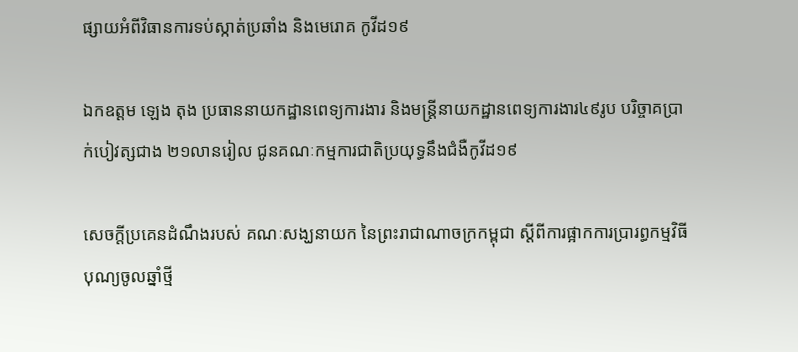ផ្សាយអំពីវិធានការទប់ស្កាត់ប្រឆាំង និងមេរោគ កូវីដ១៩

ឯកឧត្តម ឡេង តុង ប្រធាននាយកដ្ឋានពេទ្យការងារ និងមន្ត្រីនាយកដ្ឋានពេទ្យការងារ៤៩រូប បរិច្ចាគប្រាក់បៀវត្សជាង ២១លានរៀល ជូនគណៈកម្មការជាតិប្រយុទ្ធនឹងជំងឺកូវីដ១៩

សេចក្តីប្រគេនដំណឹងរបស់ គណៈសង្ឃនាយក នៃព្រះរាជាណាចក្រកម្ពុជា ស្តីពីការផ្អាកការប្រារព្ធកម្មវិធីបុណ្យចូលឆ្នាំថ្មី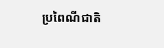ប្រពៃណីជាតិ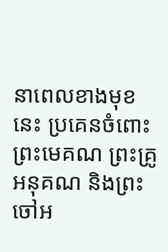នាពេលខាងមុខនេះ ប្រគេនចំពោះព្រះមេគណ ព្រះគ្រូអនុគណ និងព្រះចៅអ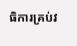ធិការគ្រប់វ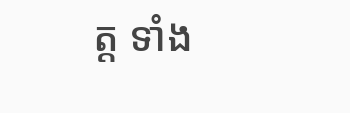ត្ត ទាំង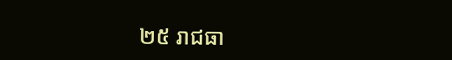២៥ រាជធា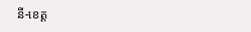នី-ខេត្ត